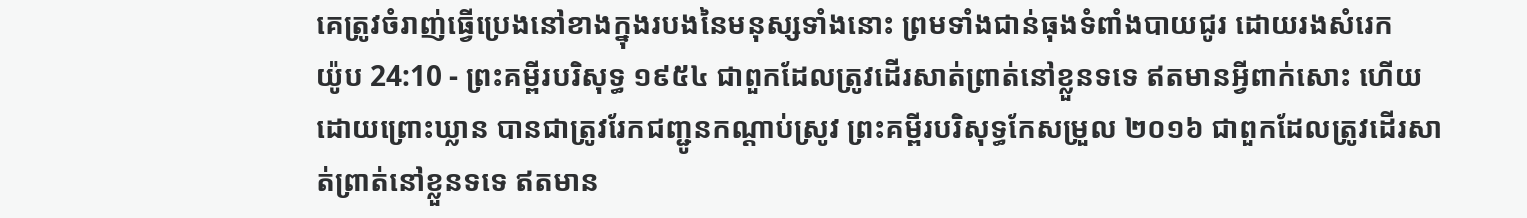គេត្រូវចំរាញ់ធ្វើប្រេងនៅខាងក្នុងរបងនៃមនុស្សទាំងនោះ ព្រមទាំងជាន់ធុងទំពាំងបាយជូរ ដោយរងសំរេក
យ៉ូប 24:10 - ព្រះគម្ពីរបរិសុទ្ធ ១៩៥៤ ជាពួកដែលត្រូវដើរសាត់ព្រាត់នៅខ្លួនទទេ ឥតមានអ្វីពាក់សោះ ហើយដោយព្រោះឃ្លាន បានជាត្រូវរែកជញ្ជូនកណ្តាប់ស្រូវ ព្រះគម្ពីរបរិសុទ្ធកែសម្រួល ២០១៦ ជាពួកដែលត្រូវដើរសាត់ព្រាត់នៅខ្លួនទទេ ឥតមាន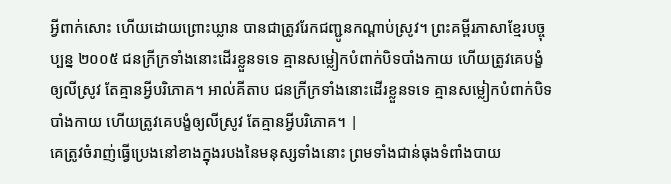អ្វីពាក់សោះ ហើយដោយព្រោះឃ្លាន បានជាត្រូវរែកជញ្ជូនកណ្ដាប់ស្រូវ។ ព្រះគម្ពីរភាសាខ្មែរបច្ចុប្បន្ន ២០០៥ ជនក្រីក្រទាំងនោះដើរខ្លួនទទេ គ្មានសម្លៀកបំពាក់បិទបាំងកាយ ហើយត្រូវគេបង្ខំឲ្យលីស្រូវ តែគ្មានអ្វីបរិភោគ។ អាល់គីតាប ជនក្រីក្រទាំងនោះដើរខ្លួនទទេ គ្មានសម្លៀកបំពាក់បិទបាំងកាយ ហើយត្រូវគេបង្ខំឲ្យលីស្រូវ តែគ្មានអ្វីបរិភោគ។ |
គេត្រូវចំរាញ់ធ្វើប្រេងនៅខាងក្នុងរបងនៃមនុស្សទាំងនោះ ព្រមទាំងជាន់ធុងទំពាំងបាយ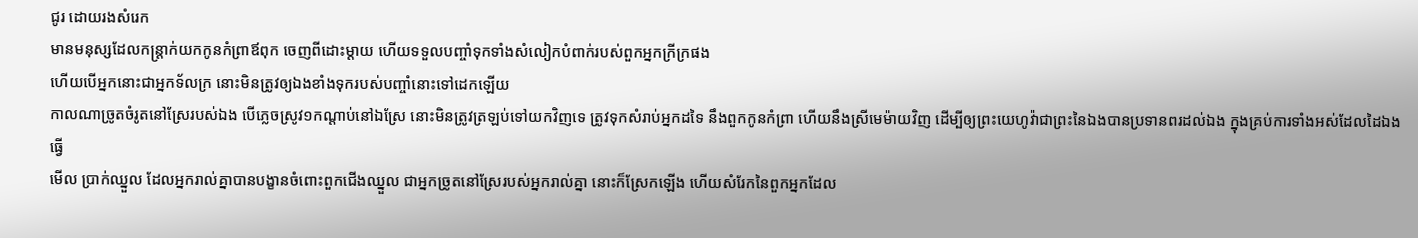ជូរ ដោយរងសំរេក
មានមនុស្សដែលកន្ត្រាក់យកកូនកំព្រាឪពុក ចេញពីដោះម្តាយ ហើយទទួលបញ្ចាំទុកទាំងសំលៀកបំពាក់របស់ពួកអ្នកក្រីក្រផង
ហើយបើអ្នកនោះជាអ្នកទ័លក្រ នោះមិនត្រូវឲ្យឯងខាំងទុករបស់បញ្ចាំនោះទៅដេកឡើយ
កាលណាច្រូតចំរូតនៅស្រែរបស់ឯង បើភ្លេចស្រូវ១កណ្តាប់នៅឯស្រែ នោះមិនត្រូវត្រឡប់ទៅយកវិញទេ ត្រូវទុកសំរាប់អ្នកដទៃ នឹងពួកកូនកំព្រា ហើយនឹងស្រីមេម៉ាយវិញ ដើម្បីឲ្យព្រះយេហូវ៉ាជាព្រះនៃឯងបានប្រទានពរដល់ឯង ក្នុងគ្រប់ការទាំងអស់ដែលដៃឯងធ្វើ
មើល ប្រាក់ឈ្នួល ដែលអ្នករាល់គ្នាបានបង្ខានចំពោះពួកជើងឈ្នួល ជាអ្នកច្រូតនៅស្រែរបស់អ្នករាល់គ្នា នោះក៏ស្រែកឡើង ហើយសំរែកនៃពួកអ្នកដែល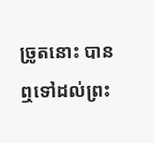ច្រូតនោះ បានឮទៅដល់ព្រះ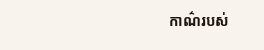កាណ៌របស់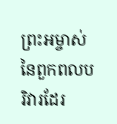ព្រះអម្ចាស់នៃពួកពលបរិវារដែរ